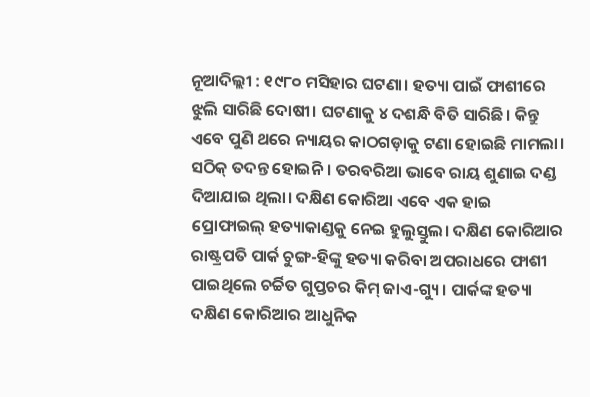ନୂଆଦିଲ୍ଲୀ : ୧୯୮୦ ମସିହାର ଘଟଣା। ହତ୍ୟା ପାଇଁ ଫାଶୀରେ ଝୁଲି ସାରିଛି ଦୋଷୀ। ଘଟଣାକୁ ୪ ଦଶନ୍ଧି ବିତି ସାରିଛି। କିନ୍ତୁ ଏବେ ପୁଣି ଥରେ ନ୍ୟାୟର କାଠଗଡ଼ାକୁ ଟଣା ହୋଇଛି ମାମଲା। ସଠିକ୍ ତଦନ୍ତ ହୋଇନି। ତରବରିଆ ଭାବେ ରାୟ ଶୁଣାଇ ଦଣ୍ଡ ଦିଆଯାଇ ଥିଲା। ଦକ୍ଷିଣ କୋରିଆ ଏବେ ଏକ ହାଇ ପ୍ରୋଫାଇଲ୍ ହତ୍ୟାକାଣ୍ଡକୁ ନେଇ ହୁଲୁସ୍ତୁଲ। ଦକ୍ଷିଣ କୋରିଆର ରାଷ୍ଟ୍ରପତି ପାର୍କ ଚୁଙ୍ଗ-ହିଙ୍କୁ ହତ୍ୟା କରିବା ଅପରାଧରେ ଫାଶୀ ପାଇଥିଲେ ଚର୍ଚ୍ଚିତ ଗୁପ୍ତଚର କିମ୍ ଜାଏ-ଗ୍ୟୁ। ପାର୍କଙ୍କ ହତ୍ୟା ଦକ୍ଷିଣ କୋରିଆର ଆଧୁନିକ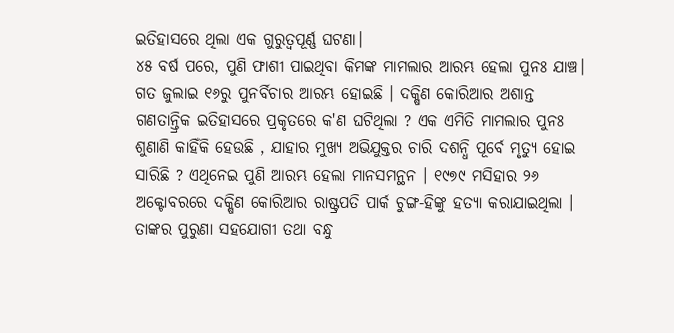ଇତିହାସରେ ଥିଲା ଏକ ଗୁରୁତ୍ୱପୂର୍ଣ୍ଣ ଘଟଣା।
୪୫ ବର୍ଷ ପରେ, ପୁଣି ଫାଶୀ ପାଇଥିବା କିମଙ୍କ ମାମଲାର ଆରମ୍ଭ ହେଲା ପୁନଃ ଯାଞ୍ଚ। ଗତ ଜୁଲାଇ ୧୬ରୁ ପୁନର୍ବିଚାର ଆରମ୍ଭ ହୋଇଛି । ଦକ୍ଷିଣ କୋରିଆର ଅଶାନ୍ତ ଗଣତାନ୍ତ୍ରିକ ଇତିହାସରେ ପ୍ରକୃତରେ କ'ଣ ଘଟିଥିଲା ? ଏକ ଏମିତି ମାମଲାର ପୁନଃ ଶୁଣାଣି କାହିଁକି ହେଉଛି , ଯାହାର ମୁଖ୍ୟ ଅଭିଯୁକ୍ତର ଚାରି ଦଶନ୍ଧି ପୂର୍ବେ ମୃତ୍ୟୁ ହୋଇ ସାରିଛି ? ଏଥିନେଇ ପୁଣି ଆରମ୍ଭ ହେଲା ମାନସମନ୍ଥନ । ୧୯୭୯ ମସିହାର ୨୬ ଅକ୍ଟୋବରରେ ଦକ୍ଷିଣ କୋରିଆର ରାଷ୍ଟ୍ରପତି ପାର୍କ ଚୁଙ୍ଗ-ହିଙ୍କୁ ହତ୍ୟା କରାଯାଇଥିଲା । ତାଙ୍କର ପୁରୁଣା ସହଯୋଗୀ ତଥା ବନ୍ଧୁ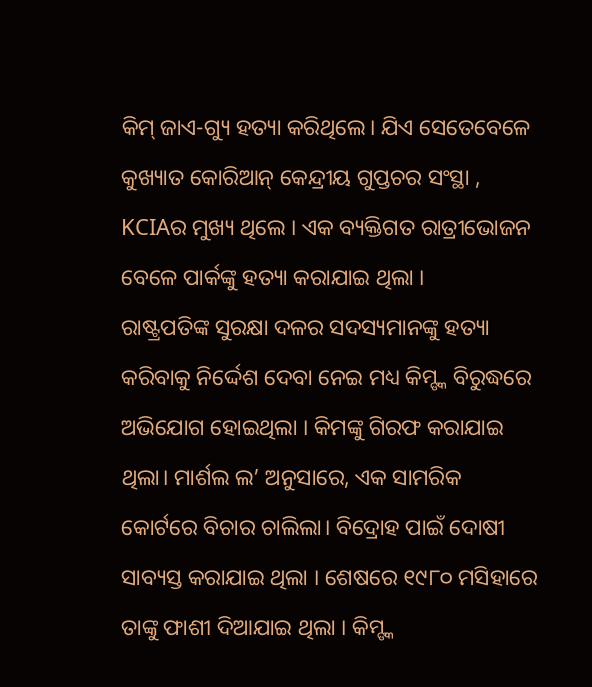କିମ୍ ଜାଏ-ଗ୍ୟୁ ହତ୍ୟା କରିଥିଲେ। ଯିଏ ସେତେବେଳେ କୁଖ୍ୟାତ କୋରିଆନ୍ କେନ୍ଦ୍ରୀୟ ଗୁପ୍ତଚର ସଂସ୍ଥା , KCIAର ମୁଖ୍ୟ ଥିଲେ । ଏକ ବ୍ୟକ୍ତିଗତ ରାତ୍ରୀଭୋଜନ ବେଳେ ପାର୍କଙ୍କୁ ହତ୍ୟା କରାଯାଇ ଥିଲା ।
ରାଷ୍ଟ୍ରପତିଙ୍କ ସୁରକ୍ଷା ଦଳର ସଦସ୍ୟମାନଙ୍କୁ ହତ୍ୟା କରିବାକୁ ନିର୍ଦ୍ଦେଶ ଦେବା ନେଇ ମଧ୍ୟ କିମ୍ଙ୍କ ବିରୁଦ୍ଧରେ ଅଭିଯୋଗ ହୋଇଥିଲା । କିମଙ୍କୁ ଗିରଫ କରାଯାଇ ଥିଲା। ମାର୍ଶଲ ଲ’ ଅନୁସାରେ, ଏକ ସାମରିକ କୋର୍ଟରେ ବିଚାର ଚାଲିଲା। ବିଦ୍ରୋହ ପାଇଁ ଦୋଷୀ ସାବ୍ୟସ୍ତ କରାଯାଇ ଥିଲା । ଶେଷରେ ୧୯୮୦ ମସିହାରେ ତାଙ୍କୁ ଫାଶୀ ଦିଆଯାଇ ଥିଲା । କିମ୍ଙ୍କ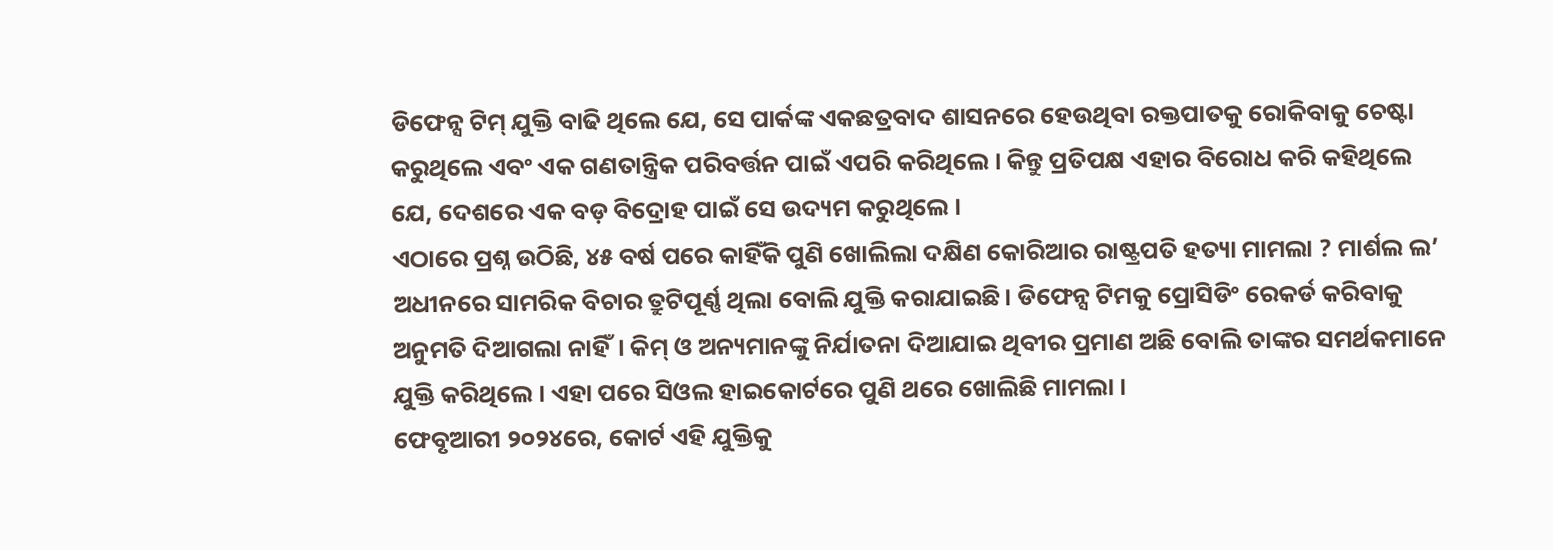ଡିଫେନ୍ସ ଟିମ୍ ଯୁକ୍ତି ବାଢି ଥିଲେ ଯେ, ସେ ପାର୍କଙ୍କ ଏକଛତ୍ରବାଦ ଶାସନରେ ହେଉଥିବା ରକ୍ତପାତକୁ ରୋକିବାକୁ ଚେଷ୍ଟା କରୁଥିଲେ ଏବଂ ଏକ ଗଣତାନ୍ତ୍ରିକ ପରିବର୍ତ୍ତନ ପାଇଁ ଏପରି କରିଥିଲେ । କିନ୍ତୁ ପ୍ରତିପକ୍ଷ ଏହାର ବିରୋଧ କରି କହିଥିଲେ ଯେ, ଦେଶରେ ଏକ ବଡ଼ ବିଦ୍ରୋହ ପାଇଁ ସେ ଉଦ୍ୟମ କରୁଥିଲେ ।
ଏଠାରେ ପ୍ରଶ୍ନ ଉଠିଛି, ୪୫ ବର୍ଷ ପରେ କାହିଁକି ପୁଣି ଖୋଲିଲା ଦକ୍ଷିଣ କୋରିଆର ରାଷ୍ଟ୍ରପତି ହତ୍ୟା ମାମଲା ? ମାର୍ଶଲ ଲ’ ଅଧୀନରେ ସାମରିକ ବିଚାର ତ୍ରୁଟିପୂର୍ଣ୍ଣ ଥିଲା ବୋଲି ଯୁକ୍ତି କରାଯାଇଛି। ଡିଫେନ୍ସ ଟିମକୁ ପ୍ରୋସିଡିଂ ରେକର୍ଡ କରିବାକୁ ଅନୁମତି ଦିଆଗଲା ନାହିଁ। କିମ୍ ଓ ଅନ୍ୟମାନଙ୍କୁ ନିର୍ଯାତନା ଦିଆଯାଇ ଥିବୀର ପ୍ରମାଣ ଅଛି ବୋଲି ତାଙ୍କର ସମର୍ଥକମାନେ ଯୁକ୍ତି କରିଥିଲେ । ଏହା ପରେ ସିଓଲ ହାଇକୋର୍ଟରେ ପୁଣି ଥରେ ଖୋଲିଛି ମାମଲା ।
ଫେବୃଆରୀ ୨୦୨୪ରେ, କୋର୍ଟ ଏହି ଯୁକ୍ତିକୁ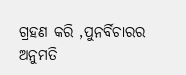ଗ୍ରହଣ କରି ,ପୁନର୍ବିଚାରର ଅନୁମତି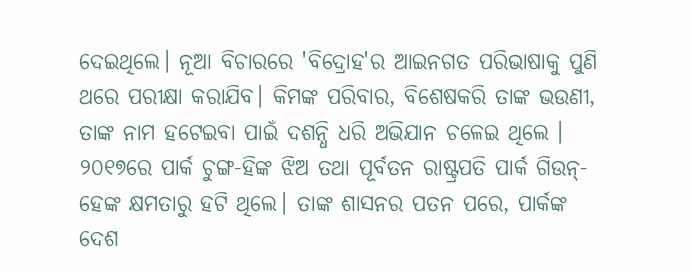ଦେଇଥିଲେ। ନୂଆ ବିଚାରରେ 'ବିଦ୍ରୋହ'ର ଆଇନଗତ ପରିଭାଷାକୁ ପୁଣି ଥରେ ପରୀକ୍ଷା କରାଯିବ। କିମଙ୍କ ପରିବାର, ବିଶେଷକରି ତାଙ୍କ ଭଉଣୀ, ତାଙ୍କ ନାମ ହଟେଇବା ପାଇଁ ଦଶନ୍ଧି ଧରି ଅଭିଯାନ ଚଳେଇ ଥିଲେ । ୨୦୧୭ରେ ପାର୍କ ଚୁଙ୍ଗ-ହିଙ୍କ ଝିଅ ତଥା ପୂର୍ବତନ ରାଷ୍ଟ୍ରପତି ପାର୍କ ଗିଉନ୍-ହେଙ୍କ କ୍ଷମତାରୁ ହଟି ଥିଲେ। ତାଙ୍କ ଶାସନର ପତନ ପରେ, ପାର୍କଙ୍କ ଦେଶ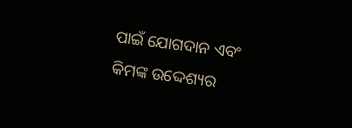ପାଇଁ ଯୋଗଦାନ ଏବଂ କିମଙ୍କ ଉଦ୍ଦେଶ୍ୟର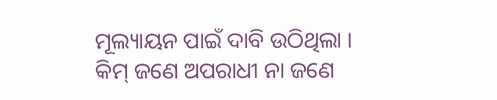ମୂଲ୍ୟାୟନ ପାଇଁ ଦାବି ଉଠିଥିଲା ।
କିମ୍ ଜଣେ ଅପରାଧୀ ନା ଜଣେ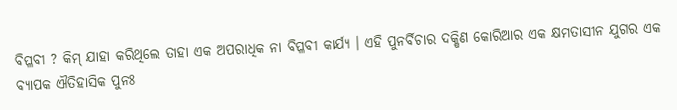ବିପ୍ଳବୀ ? କିମ୍ ଯାହା କରିଥିଲେ ତାହା ଏକ ଅପରାଧିକ ନା ବିପ୍ଳବୀ କାର୍ଯ୍ୟ । ଏହି ପୁନର୍ବିଚାର ଦକ୍ଷିଣ କୋରିଆର ଏକ କ୍ଷମତାସୀନ ଯୁଗର ଏକ ବ୍ୟାପକ ଐତିହାସିକ ପୁନଃ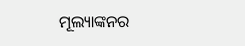ମୂଲ୍ୟାଙ୍କନର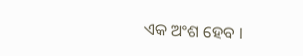ଏକ ଅଂଶ ହେବ ।